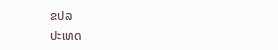ຂປລ
ປະເທດ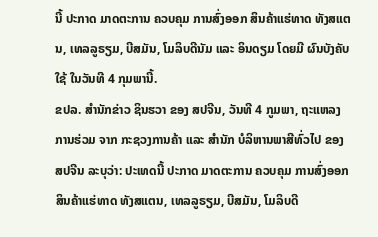ນີ້ ປະກາດ ມາດຕະການ ຄວບຄຸມ ການສົ່ງອອກ ສິນຄ້າແຮ່ທາດ ທັງສແຕນ, ເທລລູຣຽມ, ບີສມັນ, ໂມລິບດີນັມ ແລະ ອິນດຽມ ໂດຍມີ ຜົນບັງຄັບໃຊ້ ໃນວັນທີ 4 ກຸມພານີ້.
ຂປລ. ສຳນັກຂ່າວ ຊິນຮວາ ຂອງ ສປຈີນ, ວັນທີ 4 ກູມພາ, ຖະແຫລງການຮ່ວມ ຈາກ ກະຊວງການຄ້າ ແລະ ສຳນັກ ບໍລິຫານພາສີທົ່ວໄປ ຂອງ ສປຈີນ ລະບຸວ່າ: ປະເທດນີ້ ປະກາດ ມາດຕະການ ຄວບຄຸມ ການສົ່ງອອກ ສິນຄ້າແຮ່ທາດ ທັງສແຕນ, ເທລລູຣຽມ, ບີສມັນ, ໂມລິບດີ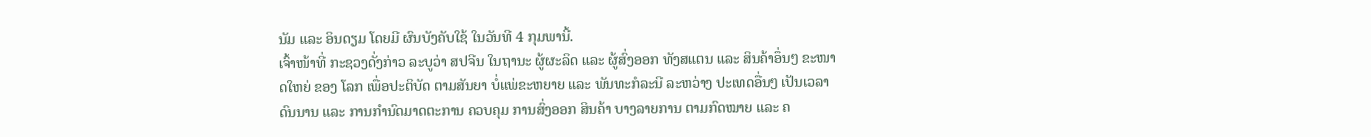ນັມ ແລະ ອິນດຽມ ໂດຍມີ ຜົນບັງຄັບໃຊ້ ໃນວັນທີ 4 ກຸມພານີ້.
ເຈົ້າໜ້າທີ່ ກະຊວງດັ່ງກ່າວ ລະບູວ່າ ສປຈີນ ໃນຖານະ ຜູ້ຜະລິດ ແລະ ຜູ້ສົ່ງອອກ ທັງສແຕນ ແລະ ສິນຄ້າອຶ່ນໆ ຂະໜາດໃຫຍ່ ຂອງ ໂລກ ເພື່ອປະຕິບັດ ຕາມສັນຍາ ບໍ່ແພ່ຂະຫຍາຍ ແລະ ພັນທະກໍລະນີ ລະຫວ່າງ ປະເທດອື່ນໆ ເປັນເວລາດົນນານ ແລະ ການກຳນົດມາດຕະການ ຄວບຄຸມ ການສົ່ງອອກ ສິນຄ້າ ບາງລາຍການ ຕາມກົດໝາຍ ແລະ ຄ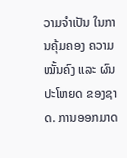ວາມຈຳເປັນ ໃນການຄຸ້ມຄອງ ຄວາມໝັ້ນຄົງ ແລະ ຜົນປະໂຫຍດ ຂອງຊາດ. ການອອກມາດ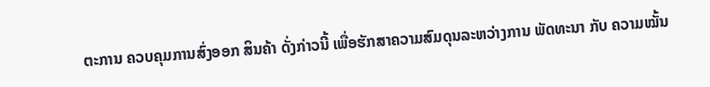ຕະການ ຄວບຄຸມການສົ່ງອອກ ສິນຄ້າ ດັ່ງກ່າວນີ້ ເພື່ອຮັກສາຄວາມສົມດຸນລະຫວ່າງການ ພັດທະນາ ກັບ ຄວາມໝັ້ນ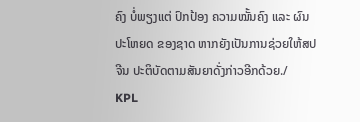ຄົງ ບໍ່ພຽງແຕ່ ປົກປ້ອງ ຄວາມໝັ້ນຄົງ ແລະ ຜົນປະໂຫຍດ ຂອງຊາດ ຫາກຍັງເປັນການຊ່ວຍໃຫ້ສປຈີນ ປະຕິບັດຕາມສັນຍາດັ່ງກ່າວອີກດ້ວຍ./
KPL